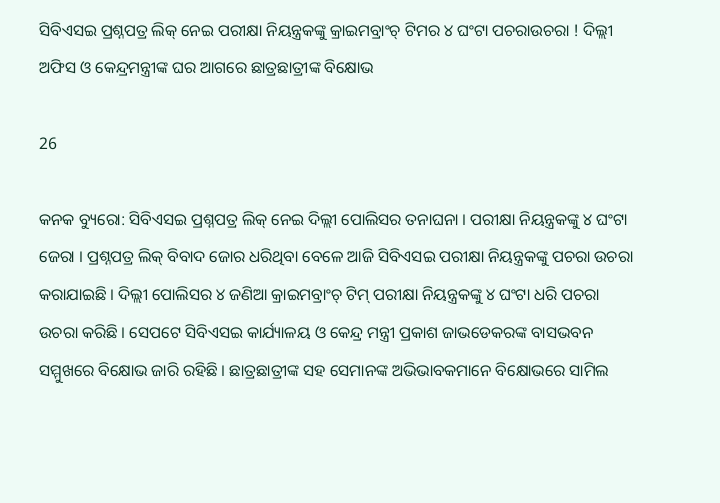ସିବିଏସଇ ପ୍ରଶ୍ନପତ୍ର ଲିକ୍ ନେଇ ପରୀକ୍ଷା ନିୟନ୍ତ୍ରକଙ୍କୁ କ୍ରାଇମବ୍ରାଂଚ୍ ଟିମର ୪ ଘଂଟା ପଚରାଉଚରା ! ଦିଲ୍ଲୀ ଅଫିସ ଓ କେନ୍ଦ୍ରମନ୍ତ୍ରୀଙ୍କ ଘର ଆଗରେ ଛାତ୍ରଛାତ୍ରୀଙ୍କ ବିକ୍ଷୋଭ

26

କନକ ବ୍ୟୁରୋ: ସିବିଏସଇ ପ୍ରଶ୍ନପତ୍ର ଲିକ୍ ନେଇ ଦିଲ୍ଲୀ ପୋଲିସର ତନାଘନା । ପରୀକ୍ଷା ନିୟନ୍ତ୍ରକଙ୍କୁ ୪ ଘଂଟା ଜେରା । ପ୍ରଶ୍ନପତ୍ର ଲିକ୍ ବିବାଦ ଜୋର ଧରିଥିବା ବେଳେ ଆଜି ସିବିଏସଇ ପରୀକ୍ଷା ନିୟନ୍ତ୍ରକଙ୍କୁ ପଚରା ଉଚରା କରାଯାଇଛି । ଦିଲ୍ଲୀ ପୋଲିସର ୪ ଜଣିଆ କ୍ରାଇମବ୍ରାଂଚ୍ ଟିମ୍ ପରୀକ୍ଷା ନିୟନ୍ତ୍ରକଙ୍କୁ ୪ ଘଂଟା ଧରି ପଚରା ଉଚରା କରିଛି । ସେପଟେ ସିବିଏସଇ କାର୍ଯ୍ୟାଳୟ ଓ କେନ୍ଦ୍ର ମନ୍ତ୍ରୀ ପ୍ରକାଶ ଜାଭଡେକରଙ୍କ ବାସଭବନ ସମ୍ମୁଖରେ ବିକ୍ଷୋଭ ଜାରି ରହିଛି । ଛାତ୍ରଛାତ୍ରୀଙ୍କ ସହ ସେମାନଙ୍କ ଅଭିଭାବକମାନେ ବିକ୍ଷୋଭରେ ସାମିଲ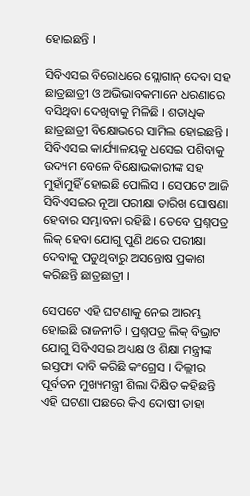ହୋଇଛନ୍ତି ।

ସିବିଏସଇ ବିରୋଧରେ ସ୍ଲୋଗାନ୍ ଦେବା ସହ ଛାତ୍ରଛାତ୍ରୀ ଓ ଅଭିଭାବକମାନେ ଧରଣାରେ ବସିଥିବା ଦେଖିବାକୁ ମିଳିଛି । ଶତାଧିକ ଛାତ୍ରଛାତ୍ରୀ ବିକ୍ଷୋଭରେ ସାମିଲ ହୋଇଛନ୍ତି । ସିବିଏସଇ କାର୍ଯ୍ୟାଳୟକୁ ଧସେଇ ପଶିବାକୁ ଉଦ୍ୟମ ବେଳେ ବିକ୍ଷୋଭକାରୀଙ୍କ ସହ ମୁହାଁମୁହିଁ ହୋଇଛି ପୋଲିସ । ସେପଟେ ଆଜି ସିବିଏସଇର ନୂଆ ପରୀକ୍ଷା ତାରିଖ ଘୋଷଣା ହେବାର ସମ୍ଭାବନା ରହିଛି । ତେବେ ପ୍ରଶ୍ନପତ୍ର ଲିକ୍ ହେବା ଯୋଗୁ ପୁଣି ଥରେ ପରୀକ୍ଷା ଦେବାକୁ ପଡୁଥିବାରୁ ଅସନ୍ତୋଷ ପ୍ରକାଶ କରିଛନ୍ତି ଛାତ୍ରଛାତ୍ରୀ ।

ସେପଟେ ଏହି ଘଟଣାକୁ ନେଇ ଆରମ୍ଭ ହୋଇଛି ରାଜନୀତି । ପ୍ରଶ୍ନପତ୍ର ଲିକ୍ ବିଭ୍ରାଟ ଯୋଗୁ ସିବିଏସଇ ଅଧ୍ୟକ୍ଷ ଓ ଶିକ୍ଷା ମନ୍ତ୍ରୀଙ୍କ ଇସ୍ତଫା ଦାବି କରିଛି କଂଗ୍ରେସ । ଦିଲ୍ଲୀର ପୂର୍ବତନ ମୁଖ୍ୟମନ୍ତ୍ରୀ ଶିଲା ଦିକ୍ଷିତ କହିଛନ୍ତି ଏହି ଘଟଣା ପଛରେ କିଏ ଦୋଷୀ ତାହା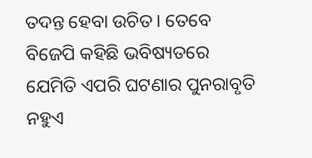ତଦନ୍ତ ହେବା ଉଚିତ । ତେବେ ବିଜେପି କହିଛି ଭବିଷ୍ୟତରେ ଯେମିତି ଏପରି ଘଟଣାର ପୁନରାବୃତି ନହୁଏ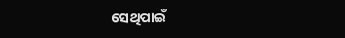ସେଥିପାଇଁ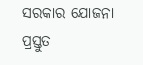ସରକାର ଯୋଜନା ପ୍ରସ୍ତୁତ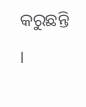କରୁଛନ୍ତି ।